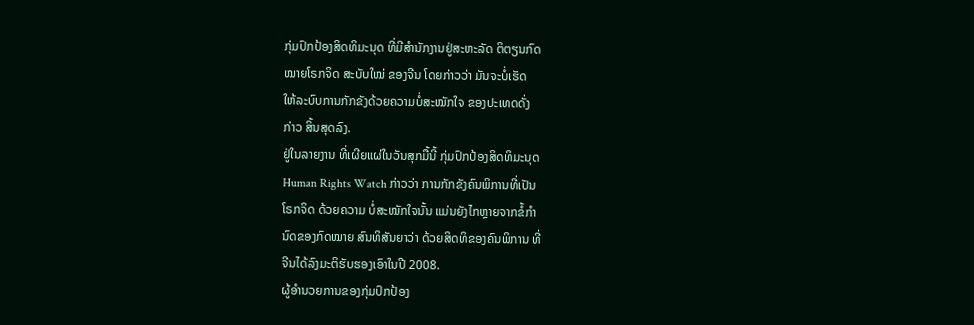ກຸ່ມປົກປ້ອງສິດທິມະນຸດ ທີ່ມີສຳນັກງານຢູ່ສະຫະລັດ ຕິຕຽນກົດ
ໝາຍໂຣກຈິດ ສະບັບໃໝ່ ຂອງຈີນ ໂດຍກ່າວວ່າ ມັນຈະບໍ່ເຮັດ
ໃຫ້ລະບົບການກັກຂັງດ້ວຍຄວາມບໍ່ສະໝັກໃຈ ຂອງປະເທດດັ່ງ
ກ່າວ ສິ້ນສຸດລົງ.
ຢູ່ໃນລາຍງານ ທີ່ເຜີຍແຜ່ໃນວັນສຸກມື້ນີ້ ກຸ່ມປົກປ້ອງສິດທິມະນຸດ
Human Rights Watch ກ່າວວ່າ ການກັກຂັງຄົນພິການທີ່ເປັນ
ໂຣກຈິດ ດ້ວຍຄວາມ ບໍ່ສະໝັກໃຈນັ້ນ ແມ່ນຍັງໄກຫຼາຍຈາກຂໍ້ກຳ
ນົດຂອງກົດໝາຍ ສົນທິສັນຍາວ່າ ດ້ວຍສິດທິຂອງຄົນພິການ ທີ່
ຈີນໄດ້ລົງມະຕິຮັບຮອງເອົາໃນປີ 2008.
ຜູ້ອຳນວຍການຂອງກຸ່ມປົກປ້ອງ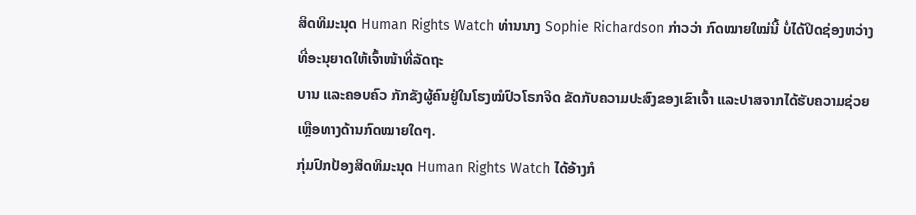ສິດທິມະນຸດ Human Rights Watch ທ່ານນາງ Sophie Richardson ກ່າວວ່າ ກົດໝາຍໃໝ່ນີ້ ບໍ່ໄດ້ປິດຊ່ອງຫວ່າງທີ່ອະນຸຍາດໃຫ້ເຈົ້າໜ້າທີ່ລັດຖະ
ບານ ແລະຄອບຄົວ ກັກຂັງຜູ້ຄົນຢູ່ໃນໂຮງໝໍປົວໂຣກຈິດ ຂັດກັບຄວາມປະສົງຂອງເຂົາເຈົ້າ ແລະປາສຈາກໄດ້ຮັບຄວາມຊ່ວຍ ເຫຼືອທາງດ້ານກົດໝາຍໃດໆ.
ກຸ່ມປົກປ້ອງສິດທິມະນຸດ Human Rights Watch ໄດ້ອ້າງກໍ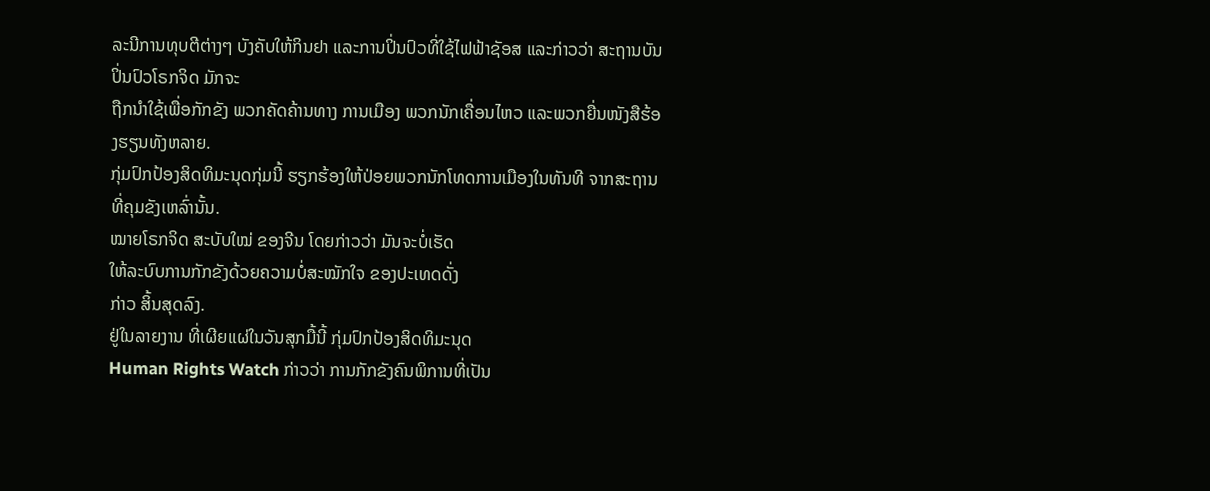ລະນີການທຸບຕີຕ່າງໆ ບັງຄັບໃຫ້ກິນຢາ ແລະການປິ່ນປົວທີ່ໃຊ້ໄຟຟ້າຊັອສ ແລະກ່າວວ່າ ສະຖານບັນປິ່ນປົວໂຣກຈິດ ມັກຈະ
ຖືກນຳໃຊ້ເພື່ອກັກຂັງ ພວກຄັດຄ້ານທາງ ການເມືອງ ພວກນັກເຄື່ອນໄຫວ ແລະພວກຍື່ນໜັງສືຮ້ອງຮຽນທັງຫລາຍ.
ກຸ່ມປົກປ້ອງສິດທິມະນຸດກຸ່ມນີ້ ຮຽກຮ້ອງໃຫ້ປ່ອຍພວກນັກໂທດການເມືອງໃນທັນທີ ຈາກສະຖານທີ່ຄຸມຂັງເຫລົ່ານັ້ນ.
ໝາຍໂຣກຈິດ ສະບັບໃໝ່ ຂອງຈີນ ໂດຍກ່າວວ່າ ມັນຈະບໍ່ເຮັດ
ໃຫ້ລະບົບການກັກຂັງດ້ວຍຄວາມບໍ່ສະໝັກໃຈ ຂອງປະເທດດັ່ງ
ກ່າວ ສິ້ນສຸດລົງ.
ຢູ່ໃນລາຍງານ ທີ່ເຜີຍແຜ່ໃນວັນສຸກມື້ນີ້ ກຸ່ມປົກປ້ອງສິດທິມະນຸດ
Human Rights Watch ກ່າວວ່າ ການກັກຂັງຄົນພິການທີ່ເປັນ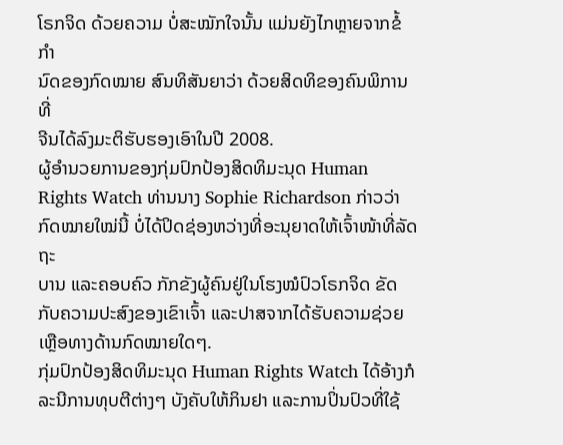ໂຣກຈິດ ດ້ວຍຄວາມ ບໍ່ສະໝັກໃຈນັ້ນ ແມ່ນຍັງໄກຫຼາຍຈາກຂໍ້ກຳ
ນົດຂອງກົດໝາຍ ສົນທິສັນຍາວ່າ ດ້ວຍສິດທິຂອງຄົນພິການ ທີ່
ຈີນໄດ້ລົງມະຕິຮັບຮອງເອົາໃນປີ 2008.
ຜູ້ອຳນວຍການຂອງກຸ່ມປົກປ້ອງສິດທິມະນຸດ Human Rights Watch ທ່ານນາງ Sophie Richardson ກ່າວວ່າ ກົດໝາຍໃໝ່ນີ້ ບໍ່ໄດ້ປິດຊ່ອງຫວ່າງທີ່ອະນຸຍາດໃຫ້ເຈົ້າໜ້າທີ່ລັດຖະ
ບານ ແລະຄອບຄົວ ກັກຂັງຜູ້ຄົນຢູ່ໃນໂຮງໝໍປົວໂຣກຈິດ ຂັດກັບຄວາມປະສົງຂອງເຂົາເຈົ້າ ແລະປາສຈາກໄດ້ຮັບຄວາມຊ່ວຍ ເຫຼືອທາງດ້ານກົດໝາຍໃດໆ.
ກຸ່ມປົກປ້ອງສິດທິມະນຸດ Human Rights Watch ໄດ້ອ້າງກໍລະນີການທຸບຕີຕ່າງໆ ບັງຄັບໃຫ້ກິນຢາ ແລະການປິ່ນປົວທີ່ໃຊ້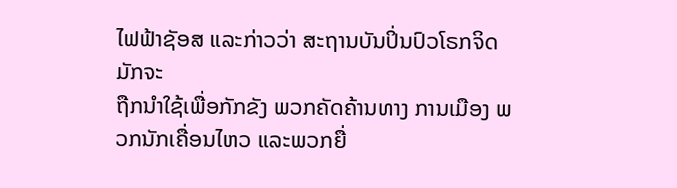ໄຟຟ້າຊັອສ ແລະກ່າວວ່າ ສະຖານບັນປິ່ນປົວໂຣກຈິດ ມັກຈະ
ຖືກນຳໃຊ້ເພື່ອກັກຂັງ ພວກຄັດຄ້ານທາງ ການເມືອງ ພວກນັກເຄື່ອນໄຫວ ແລະພວກຍື່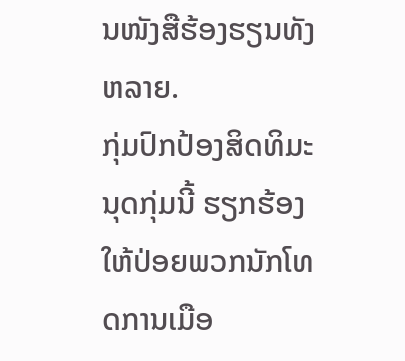ນໜັງສືຮ້ອງຮຽນທັງຫລາຍ.
ກຸ່ມປົກປ້ອງສິດທິມະນຸດກຸ່ມນີ້ ຮຽກຮ້ອງໃຫ້ປ່ອຍພວກນັກໂທດການເມືອ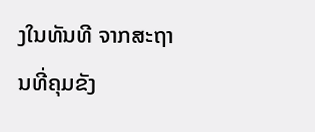ງໃນທັນທີ ຈາກສະຖານທີ່ຄຸມຂັງ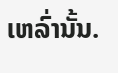ເຫລົ່ານັ້ນ.